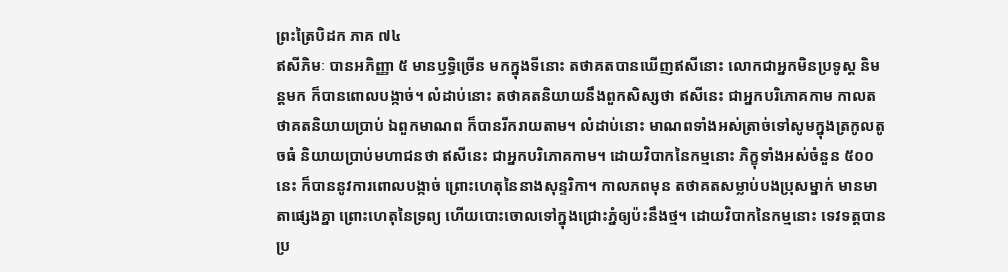ព្រះត្រៃបិដក ភាគ ៧៤
ឥសីភិមៈ បានអភិញ្ញា ៥ មានឫទ្ធិច្រើន មកក្នុងទីនោះ តថាគតបានឃើញឥសីនោះ លោកជាអ្នកមិនប្រទូស្ត និមន្តមក ក៏បានពោលបង្កាច់។ លំដាប់នោះ តថាគតនិយាយនឹងពួកសិស្សថា ឥសីនេះ ជាអ្នកបរិភោគកាម កាលតថាគតនិយាយប្រាប់ ឯពួកមាណព ក៏បានរីករាយតាម។ លំដាប់នោះ មាណពទាំងអស់ត្រាច់ទៅសូមក្នុងត្រកូលតូចធំ និយាយប្រាប់មហាជនថា ឥសីនេះ ជាអ្នកបរិភោគកាម។ ដោយវិបាកនៃកម្មនោះ ភិក្ខុទាំងអស់ចំនួន ៥០០ នេះ ក៏បាននូវការពោលបង្កាច់ ព្រោះហេតុនៃនាងសុន្ទរិកា។ កាលភពមុន តថាគតសម្លាប់បងប្រុសម្នាក់ មានមាតាផ្សេងគ្នា ព្រោះហេតុនៃទ្រព្យ ហើយបោះចោលទៅក្នុងជ្រោះភ្នំឲ្យប៉ះនឹងថ្ម។ ដោយវិបាកនៃកម្មនោះ ទេវទត្តបានប្រ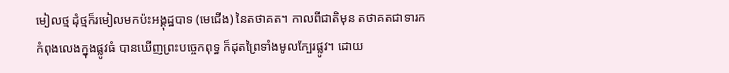មៀលថ្ម ដុំថ្មក៏រមៀលមកប៉ះអង្គុដ្ឋបាទ (មេជើង) នៃតថាគត។ កាលពីជាតិមុន តថាគតជាទារក កំពុងលេងក្នុងផ្លូវធំ បានឃើញព្រះបច្ចេកពុទ្ធ ក៏ដុតព្រៃទាំងមូលក្បែរផ្លូវ។ ដោយ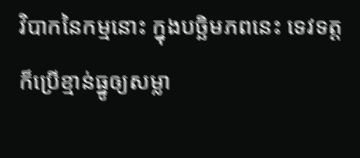វិបាកនៃកម្មនោះ ក្នុងបច្ឆិមភពនេះ ទេវទត្តក៏ប្រើខ្មាន់ធ្នូឲ្យសម្លា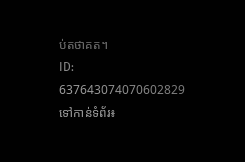ប់តថាគត។
ID: 637643074070602829
ទៅកាន់ទំព័រ៖